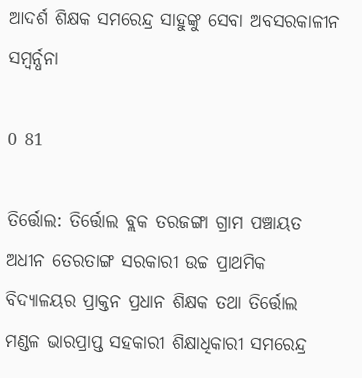ଆଦର୍ଶ ଶିକ୍ଷକ ସମରେନ୍ଦ୍ର ସାହୁଙ୍କୁ ସେବା ଅବସରକାଳୀନ ସମ୍ବର୍ନ୍ଧନା

0 81

ତିର୍ତ୍ତୋଲ: ତିର୍ତ୍ତୋଲ ବ୍ଲକ ତରଜଙ୍ଗା ଗ୍ରାମ ପଞ୍ଚାୟତ ଅଧୀନ ତେରତାଙ୍ଗ ସରକାରୀ ଉଚ୍ଚ ପ୍ରାଥମିକ ବିଦ୍ୟାଳୟର ପ୍ରାକ୍ତନ ପ୍ରଧାନ ଶିକ୍ଷକ ତଥା ତିର୍ତ୍ତୋଲ ମଣ୍ଡଳ ଭାରପ୍ରାପ୍ତ ସହକାରୀ ଶିକ୍ଷାଧିକାରୀ ସମରେନ୍ଦ୍ର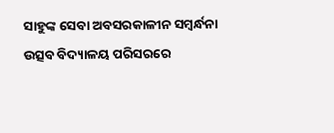ସାହୁଙ୍କ ସେବା ଅବସରକାଳୀନ ସମ୍ବର୍ନ୍ଧନା ଉତ୍ସବ ବିଦ୍ୟାଳୟ ପରିସରରେ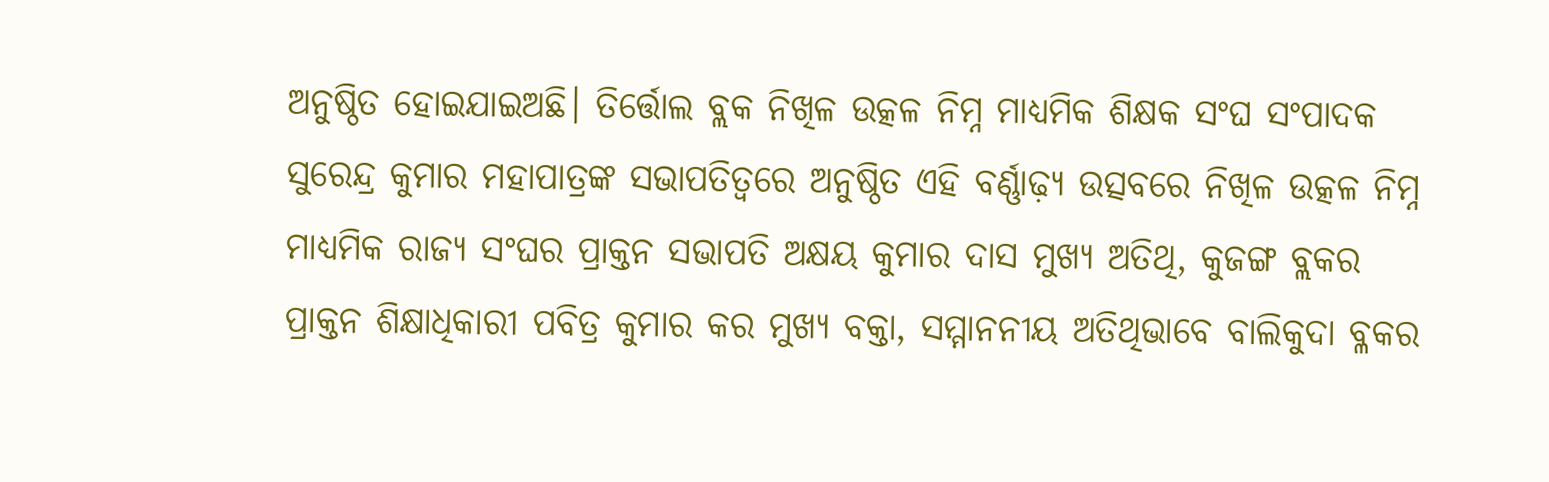ଅନୁଷ୍ଠିତ ହୋଇଯାଇଅଛି। ତିର୍ତ୍ତୋଲ ବ୍ଲକ ନିଖିଳ ଉତ୍କଳ ନିମ୍ନ ମାଧ୍ୟମିକ ଶିକ୍ଷକ ସଂଘ ସଂପାଦକ ସୁରେନ୍ଦ୍ର କୁମାର ମହାପାତ୍ରଙ୍କ ସଭାପତିତ୍ବରେ ଅନୁଷ୍ଠିତ ଏହି ବର୍ଣ୍ଣାଢ଼୍ୟ ଉତ୍ସବରେ ନିଖିଳ ଉତ୍କଳ ନିମ୍ନ ମାଧ୍ୟମିକ ରାଜ୍ୟ ସଂଘର ପ୍ରାକ୍ତନ ସଭାପତି ଅକ୍ଷୟ କୁମାର ଦାସ ମୁଖ୍ୟ ଅତିଥି, କୁଜଙ୍ଗ ବ୍ଲକର ପ୍ରାକ୍ତନ ଶିକ୍ଷାଧିକାରୀ ପବିତ୍ର କୁମାର କର ମୁଖ୍ୟ ବକ୍ତା, ସମ୍ମାନନୀୟ ଅତିଥିଭାବେ ବାଲିକୁଦା ବ୍ଳକର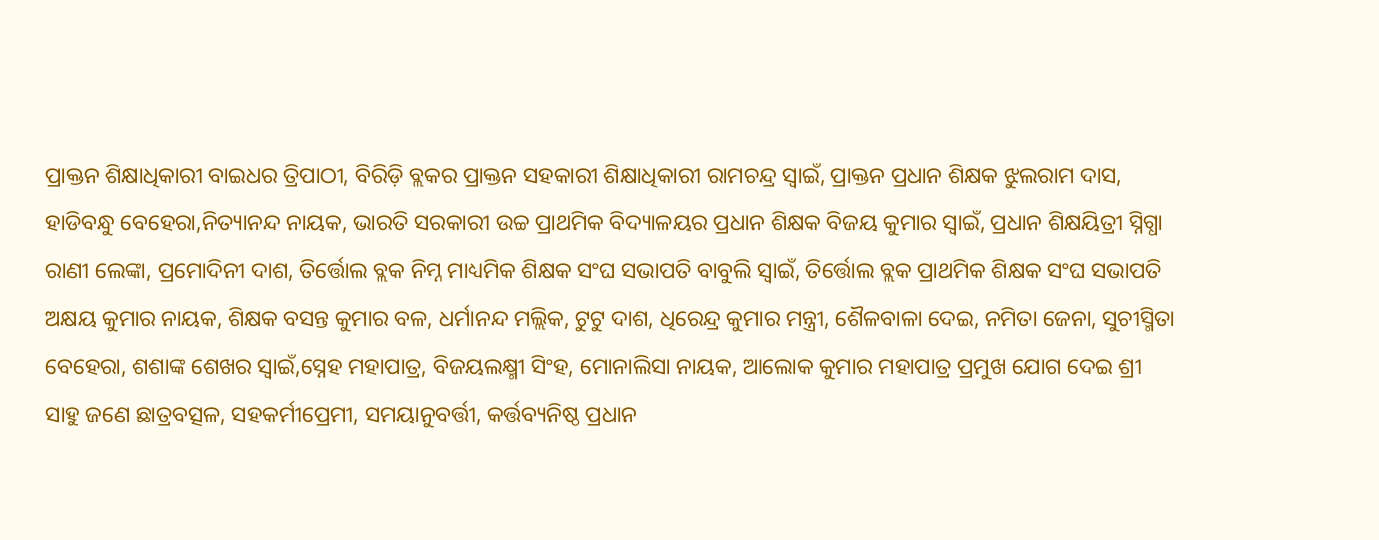ପ୍ରାକ୍ତନ ଶିକ୍ଷାଧିକାରୀ ବାଇଧର ତ୍ରିପାଠୀ, ବିରିଡ଼ି ବ୍ଲକର ପ୍ରାକ୍ତନ ସହକାରୀ ଶିକ୍ଷାଧିକାରୀ ରାମଚନ୍ଦ୍ର ସ୍ବାଇଁ, ପ୍ରାକ୍ତନ ପ୍ରଧାନ ଶିକ୍ଷକ ଝୁଲରାମ ଦାସ, ହାଡିବନ୍ଧୁ ବେହେରା,ନିତ୍ୟାନନ୍ଦ ନାୟକ, ଭାରତି ସରକାରୀ ଉଚ୍ଚ ପ୍ରାଥମିକ ବିଦ୍ୟାଳୟର ପ୍ରଧାନ ଶିକ୍ଷକ ବିଜୟ କୁମାର ସ୍ବାଇଁ, ପ୍ରଧାନ ଶିକ୍ଷୟିତ୍ରୀ ସ୍ନିଗ୍ଧା ରାଣୀ ଲେଙ୍କା, ପ୍ରମୋଦିନୀ ଦାଶ, ତିର୍ତ୍ତୋଲ ବ୍ଲକ ନିମ୍ନ ମାଧ୍ୟମିକ ଶିକ୍ଷକ ସଂଘ ସଭାପତି ବାବୁଲି ସ୍ବାଇଁ, ତିର୍ତ୍ତୋଲ ବ୍ଲକ ପ୍ରାଥମିକ ଶିକ୍ଷକ ସଂଘ ସଭାପତି ଅକ୍ଷୟ କୁମାର ନାୟକ, ଶିକ୍ଷକ ବସନ୍ତ କୁମାର ବଳ, ଧର୍ମାନନ୍ଦ ମଲ୍ଲିକ, ଟୁଟୁ ଦାଶ, ଧିରେନ୍ଦ୍ର କୁମାର ମନ୍ତ୍ରୀ, ଶୈଳବାଳା ଦେଇ, ନମିତା ଜେନା, ସୁଚୀସ୍ମିତା ବେହେରା, ଶଶାଙ୍କ ଶେଖର ସ୍ବାଇଁ,ସ୍ନେହ ମହାପାତ୍ର, ବିଜୟଲକ୍ଷ୍ମୀ ସିଂହ, ମୋନାଲିସା ନାୟକ, ଆଲୋକ କୁମାର ମହାପାତ୍ର ପ୍ରମୁଖ ଯୋଗ ଦେଇ ଶ୍ରୀ ସାହୁ ଜଣେ ଛାତ୍ରବତ୍ସଳ, ସହକର୍ମୀପ୍ରେମୀ, ସମୟାନୁବର୍ତ୍ତୀ, କର୍ତ୍ତବ୍ୟନିଷ୍ଠ ପ୍ରଧାନ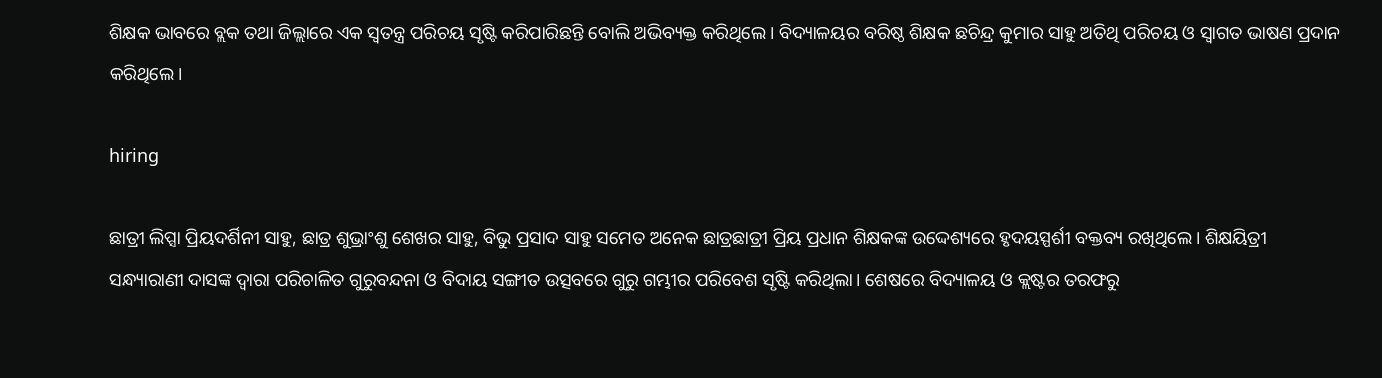ଶିକ୍ଷକ ଭାବରେ ବ୍ଲକ ତଥା ଜିଲ୍ଲାରେ ଏକ ସ୍ବତନ୍ତ୍ର ପରିଚୟ ସୃଷ୍ଟି କରିପାରିଛନ୍ତି ବୋଲି ଅଭିବ୍ୟକ୍ତ କରିଥିଲେ। ବିଦ୍ୟାଳୟର ବରିଷ୍ଠ ଶିକ୍ଷକ ଛଚିନ୍ଦ୍ର କୁମାର ସାହୁ ଅତିଥି ପରିଚୟ ଓ ସ୍ବାଗତ ଭାଷଣ ପ୍ରଦାନ କରିଥିଲେ।

hiring

ଛାତ୍ରୀ ଲିପ୍ସା ପ୍ରିୟଦର୍ଶିନୀ ସାହୁ, ଛାତ୍ର ଶୁଭ୍ରାଂଶୁ ଶେଖର ସାହୁ, ବିଭୁ ପ୍ରସାଦ ସାହୁ ସମେତ ଅନେକ ଛାତ୍ରଛାତ୍ରୀ ପ୍ରିୟ ପ୍ରଧାନ ଶିକ୍ଷକଙ୍କ ଉଦ୍ଦେଶ୍ୟରେ ହୃଦୟସ୍ପର୍ଶୀ ବକ୍ତବ୍ୟ ରଖିଥିଲେ। ଶିକ୍ଷୟିତ୍ରୀ ସନ୍ଧ୍ୟାରାଣୀ ଦାସଙ୍କ ଦ୍ୱାରା ପରିଚାଳିତ ଗୁରୁବନ୍ଦନା ଓ ବିଦାୟ ସଙ୍ଗୀତ ଉତ୍ସବରେ ଗୁରୁ ଗମ୍ଭୀର ପରିବେଶ ସୃଷ୍ଟି କରିଥିଲା। ଶେଷରେ ବିଦ୍ୟାଳୟ ଓ କ୍ଲଷ୍ଟର ତରଫରୁ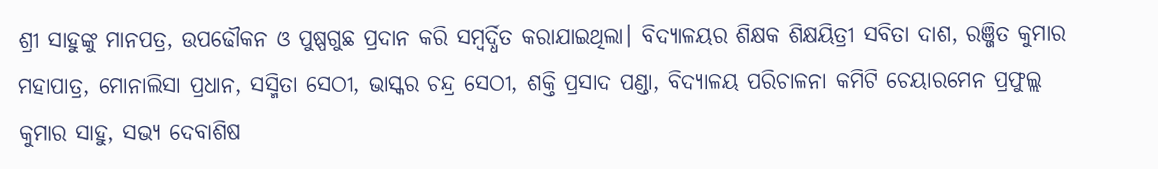ଶ୍ରୀ ସାହୁଙ୍କୁ ମାନପତ୍ର, ଉପଢୌକନ ଓ ପୁଷ୍ପଗୁଛ ପ୍ରଦାନ କରି ସମ୍ବର୍ଦ୍ଧିତ କରାଯାଇଥିଲା। ବିଦ୍ୟାଳୟର ଶିକ୍ଷକ ଶିକ୍ଷୟିତ୍ରୀ ସବିତା ଦାଶ, ରଞ୍ଜିତ କୁମାର ମହାପାତ୍ର, ମୋନାଲିସା ପ୍ରଧାନ, ସସ୍ମିତା ସେଠୀ, ଭାସ୍କର ଚନ୍ଦ୍ର ସେଠୀ, ଶକ୍ତି ପ୍ରସାଦ ପଣ୍ଡା, ବିଦ୍ୟାଳୟ ପରିଚାଳନା କମିଟି ଚେୟାରମେନ ପ୍ରଫୁଲ୍ଲ କୁମାର ସାହୁ, ସଭ୍ୟ ଦେବାଶିଷ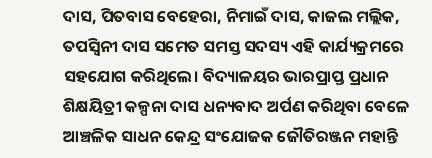ଦାସ, ପିତବାସ ବେହେରା, ନିମାଇଁ ଦାସ, କାଜଲ ମଲ୍ଲିକ, ତପସ୍ଵିନୀ ଦାସ ସମେତ ସମସ୍ତ ସଦସ୍ୟ ଏହି କାର୍ଯ୍ୟକ୍ରମରେ ସହଯୋଗ କରିଥିଲେ। ବିଦ୍ୟାଳୟର ଭାରପ୍ରାପ୍ତ ପ୍ରଧାନ ଶିକ୍ଷୟିତ୍ରୀ କଳ୍ପନା ଦାସ ଧନ୍ୟବାଦ ଅର୍ପଣ କରିଥିବା ବେଳେ ଆଞ୍ଚଳିକ ସାଧନ କେନ୍ଦ୍ର ସଂଯୋଜକ ଜୌତିରଞ୍ଜନ ମହାନ୍ତି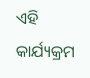ଏହି କାର୍ଯ୍ୟକ୍ରମ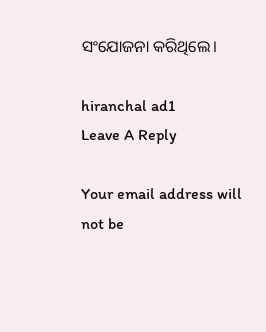ସଂଯୋଜନା କରିଥିଲେ।

hiranchal ad1
Leave A Reply

Your email address will not be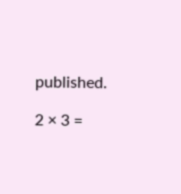published.

2 × 3 =